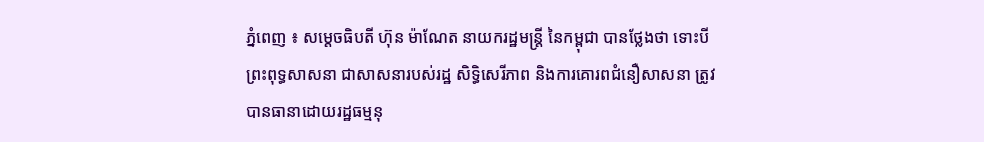ភ្នំពេញ ៖ សម្តេចធិបតី ហ៊ុន ម៉ាណែត នាយករដ្ឋមន្ត្រី នៃកម្ពុជា បានថ្លែងថា ទោះបីព្រះពុទ្ធសាសនា ជាសាសនារបស់រដ្ឋ សិទ្ធិសេរីភាព និងការគោរពជំនឿសាសនា ត្រូវបានធានាដោយរដ្ឋធម្មនុ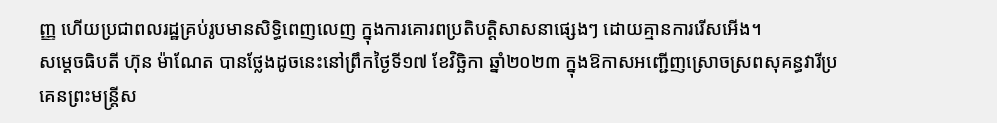ញ្ញ ហើយប្រជាពលរដ្ឋគ្រប់រូបមានសិទ្ធិពេញលេញ ក្នុងការគោរពប្រតិបត្តិសាសនាផ្សេងៗ ដោយគ្មានការរើសអើង។
សម្តេចធិបតី ហ៊ុន ម៉ាណែត បានថ្លែងដូចនេះនៅព្រឹកថ្ងៃទី១៧ ខែវិច្ឆិកា ឆ្នាំ២០២៣ ក្នុងឱកាសអញ្ជើញស្រោចស្រពសុគន្ធវារីប្រគេនព្រះមន្រ្តីស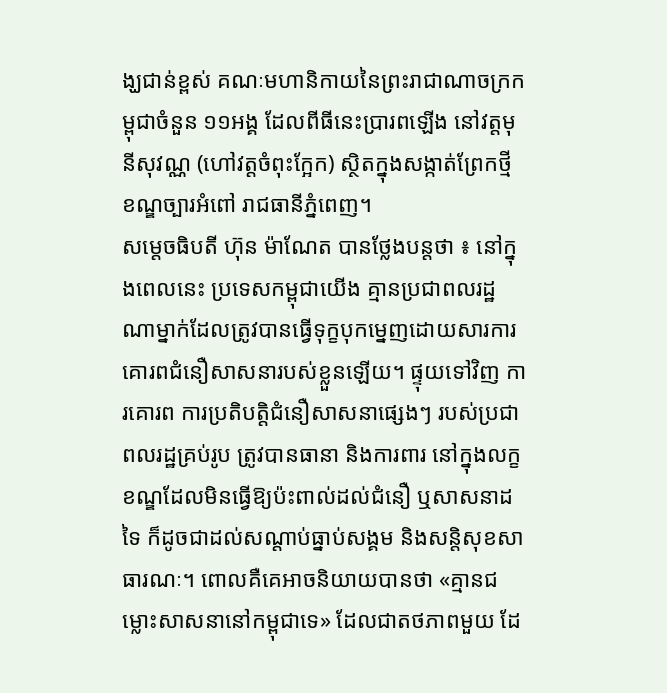ង្ឃជាន់ខ្ពស់ គណៈមហានិកាយនៃព្រះរាជាណាចក្រកម្ពុជាចំនួន ១១អង្គ ដែលពីធីនេះប្រារពឡើង នៅវត្តមុនីសុវណ្ណ (ហៅវត្តចំពុះក្អែក) ស្ថិតក្នុងសង្កាត់ព្រែកថ្មី ខណ្ឌច្បារអំពៅ រាជធានីភ្នំពេញ។
សម្តេចធិបតី ហ៊ុន ម៉ាណែត បានថ្លែងបន្តថា ៖ នៅក្នុងពេលនេះ ប្រទេសកម្ពុជាយើង គ្មានប្រជាពលរដ្ឋណាម្នាក់ដែលត្រូវបានធ្វើទុក្ខបុកម្នេញដោយសារការគោរពជំនឿសាសនារបស់ខ្លួនឡើយ។ ផ្ទុយទៅវិញ ការគោរព ការប្រតិបត្តិជំនឿសាសនាផ្សេងៗ របស់ប្រជាពលរដ្ឋគ្រប់រូប ត្រូវបានធានា និងការពារ នៅក្នុងលក្ខខណ្ឌដែលមិនធ្វើឱ្យប៉ះពាល់ដល់ជំនឿ ឬសាសនាដទៃ ក៏ដូចជាដល់សណ្តាប់ធ្នាប់សង្គម និងសន្តិសុខសាធារណៈ។ ពោលគឺគេអាចនិយាយបានថា «គ្មានជម្លោះសាសនានៅកម្ពុជាទេ» ដែលជាតថភាពមួយ ដែ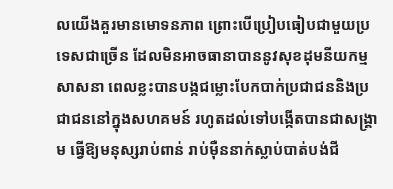លយើងគួរមានមោទនភាព ព្រោះបើប្រៀបធៀបជាមួយប្រទេសជាច្រើន ដែលមិនអាចធានាបាននូវសុខដុមនីយកម្មសាសនា ពេលខ្លះបានបង្កជម្លោះបែកបាក់ប្រជាជននិងប្រជាជននៅក្នុងសហគមន៍ រហូតដល់ទៅបង្កើតបានជាសង្គ្រាម ធ្វើឱ្យមនុស្សរាប់ពាន់ រាប់ម៉ឺននាក់ស្លាប់បាត់បង់ជី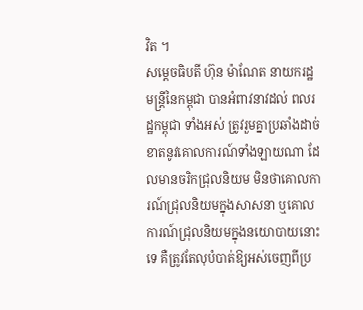វិត ។
សម្ដេចធិបតី ហ៊ុន ម៉ាណែត នាយករដ្ឋមន្រ្ដីនៃកម្ពុជា បានអំពាវនាវដល់ ពលរដ្ឋកម្ពុជា ទាំងអស់ ត្រូវរួមគ្នាប្រឆាំងដាច់ខាតនូវគោលការណ៍ទាំងឡាយណា ដែលមានចរិកជ្រុលនិយម មិនថាគោលការណ៍ជ្រុលនិយមក្នុងសាសនា ឬគោលការណ៍ជ្រុលនិយមក្នុងនយោបាយនោះទេ គឺត្រូវតែលុបំបាត់ឱ្យអស់ចេញពីប្រ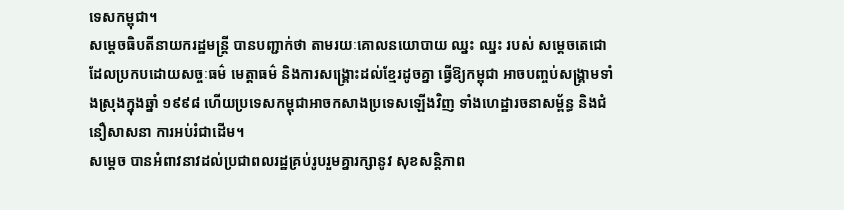ទេសកម្ពុជា។
សម្ដេចធិបតីនាយករដ្ឋមន្រ្ដី បានបញ្ជាក់ថា តាមរយៈគោលនយោបាយ ឈ្នះ ឈ្នះ របស់ សម្ដេចតេជោ ដែលប្រកបដោយសច្ចៈធម៌ មេត្តាធម៌ និងការសង្រ្គោះដល់ខ្មែរដូចគ្នា ធ្វើឱ្យកម្ពុជា អាចបញ្ចប់សង្គ្រាមទាំងស្រុងក្នុងឆ្នាំ ១៩៩៨ ហើយប្រទេសកម្ពុជាអាចកសាងប្រទេសឡើងវិញ ទាំងហេដ្ឋារចនាសម្ព័ន្ធ និងជំនឿសាសនា ការអប់រំជាដើម។
សម្ដេច បានអំពាវនាវដល់ប្រជាពលរដ្ឋគ្រប់រូបរួមគ្នារក្សានូវ សុខសន្ដិភាព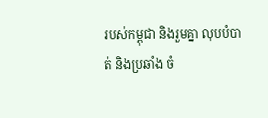របស់កម្ពុជា និងរួមគ្នា លុបបំបាត់ និងប្រឆាំង ចំ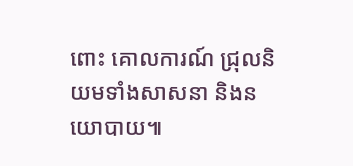ពោះ គោលការណ៍ ជ្រុលនិយមទាំងសាសនា និងនយោបាយ៕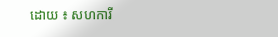ដោយ ៖ សហការី